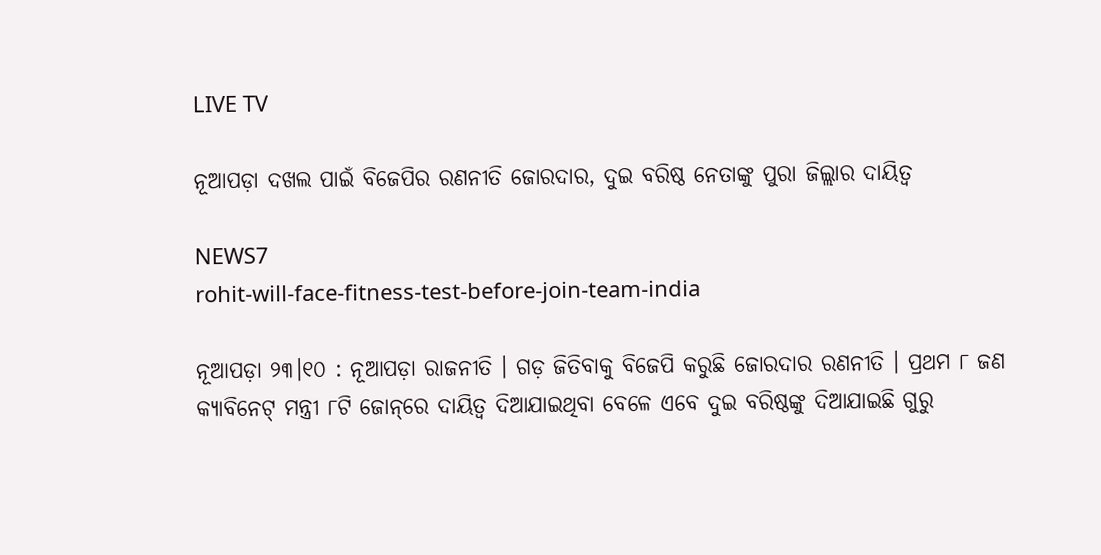LIVE TV

ନୂଆପଡ଼ା ଦଖଲ ପାଇଁ ବିଜେପିର ରଣନୀତି ଜୋରଦାର, ଦୁଇ ବରିଷ୍ଠ ନେତାଙ୍କୁ ପୁରା ଜିଲ୍ଲାର ଦାୟିତ୍ୱ

NEWS7
rohit-will-face-fitness-test-before-join-team-india

ନୂଆପଡ଼ା ୨୩।୧୦ : ନୂଆପଡ଼ା ରାଜନୀତି । ଗଡ଼ ଜିତିବାକୁ ବିଜେପି କରୁଛି ଜୋରଦାର ରଣନୀତି । ପ୍ରଥମ ୮ ଜଣ କ୍ୟାବିନେଟ୍‌ ମନ୍ତ୍ରୀ ୮ଟି ଜୋନ୍‌ରେ ଦାୟିତ୍ୱ ଦିଆଯାଇଥିବା ବେଳେ ଏବେ ଦୁଇ ବରିଷ୍ଠଙ୍କୁ ଦିଆଯାଇଛି ଗୁରୁ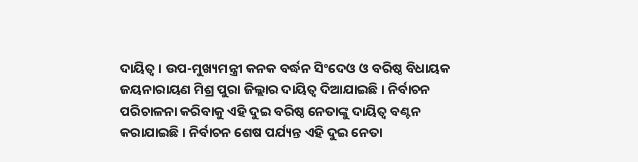ଦାୟିତ୍ୱ । ଉପ-ମୁଖ୍ୟମନ୍ତ୍ରୀ କନକ ବର୍ଦ୍ଧନ ସିଂଦେଓ ଓ ବରିଷ୍ଠ ବିଧାୟକ ଜୟନାରାୟଣ ମିଶ୍ର ପୁରା ଜିଲ୍ଲାର ଦାୟିତ୍ୱ ଦିଆଯାଇଛି । ନିର୍ବାଚନ ପରିଚାଳନା କରିବାକୁ ଏହି ଦୁଇ ବରିଷ୍ଠ ନେତାଙ୍କୁ ଦାୟିତ୍ୱ ବଣ୍ଟନ କରାଯାଇଛି । ନିର୍ବାଚନ ଶେଷ ପର୍ଯ୍ୟନ୍ତ ଏହି ଦୁଇ ନେତା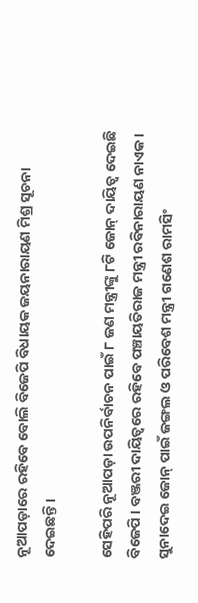ନୂଆପଡ଼ାରେ ରହିବେ ବୋଲି ବିଜେପି ବିଧାୟକ ଜୟନାରାୟଣ ମିଶ୍ର ସୂଚନା ଦେଇଛନ୍ତି ।

ସେହିପରି ନୂଆପଡ଼ା ଉପନିର୍ବାଚନ ପାଇଁ ୮ ଜଣ ମନ୍ତ୍ରୀଙ୍କୁ ୮ଟି ଜୋନ୍ ଦାୟିତ୍ବ ଦେଇଛି ବିଜେପି । ବଞ୍ଜରୀ ଦାୟିତ୍ବରେ ରହିବେ ପଞ୍ଚାୟତିରାଜ ମନ୍ତ୍ରୀ ରବିନାରାୟଣ ନାଏକ। ସୁନାଦେଇ ଜୋନ୍ ପାଇଁ ଜଙ୍ଗଲ ଓ ପରିବେଶ ମନ୍ତ୍ରୀ ଗଣେଶ ରାମସିଂ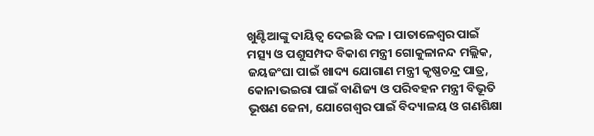ଖୁଣ୍ଟିଆଙ୍କୁ ଦାୟିତ୍ବ ଦେଇଛି ଦଳ । ପାତାଳେଶ୍ୱର ପାଇଁ  ମତ୍ସ୍ୟ ଓ ପଶୁସମ୍ପଦ ବିକାଶ ମନ୍ତ୍ରୀ ଗୋକୁଳାନନ୍ଦ ମଲ୍ଲିକ, ଜୟଜଂଘା ପାଇଁ ଖାଦ୍ୟ ଯୋଗାଣ ମନ୍ତ୍ରୀ କୃଷ୍ଣଚନ୍ଦ୍ର ପାତ୍ର, କୋନାଭଇରା ପାଇଁ ବାଣିଜ୍ୟ ଓ ପରିବହନ ମନ୍ତ୍ରୀ ବିଭୂତି ଭୂଷଣ ଜେନା, ଯୋଗେଶ୍ୱର ପାଇଁ ବିଦ୍ୟାଳୟ ଓ ଗଣଶିକ୍ଷା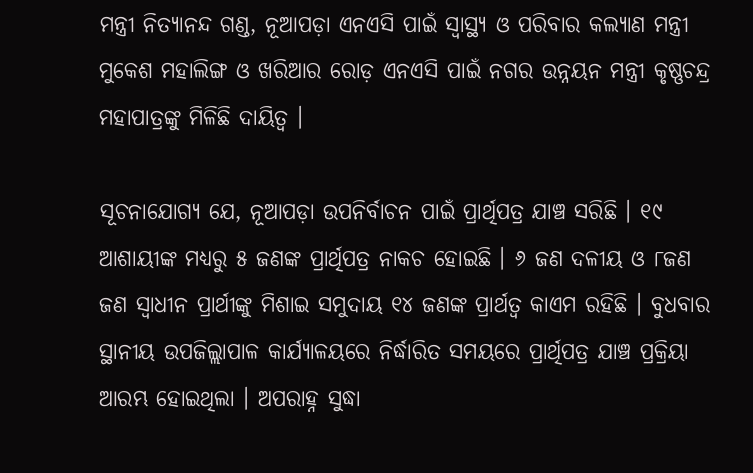ମନ୍ତ୍ରୀ ନିତ୍ୟାନନ୍ଦ ଗଣ୍ଡ, ନୂଆପଡ଼ା ଏନଏସି ପାଇଁ ସ୍ବାସ୍ଥ୍ୟ ଓ ପରିବାର କଲ୍ୟାଣ ମନ୍ତ୍ରୀ ମୁକେଶ ମହାଲିଙ୍ଗ ଓ ଖରିଆର ରୋଡ଼ ଏନଏସି ପାଇଁ ନଗର ଉନ୍ନୟନ ମନ୍ତ୍ରୀ କୃଷ୍ଣଚନ୍ଦ୍ର ମହାପାତ୍ରଙ୍କୁ ମିଳିଛି ଦାୟିତ୍ବ ।

ସୂଚନାଯୋଗ୍ୟ ଯେ, ନୂଆପଡ଼ା ଉପନିର୍ବାଚନ ପାଇଁ ପ୍ରାର୍ଥିପତ୍ର ଯାଞ୍ଚ ସରିଛି । ୧୯ ଆଶାୟୀଙ୍କ ମଧ୍ୟରୁ ୫ ଜଣଙ୍କ ପ୍ରାର୍ଥିପତ୍ର ନାକଚ ହୋଇଛି । ୬ ଜଣ ଦଳୀୟ ଓ ୮ଜଣ ଜଣ ସ୍ବାଧୀନ ପ୍ରାର୍ଥୀଙ୍କୁ ମିଶାଇ ସମୁଦାୟ ୧୪ ଜଣଙ୍କ ପ୍ରାର୍ଥତ୍ଵ କାଏମ ରହିଛି । ବୁଧବାର ସ୍ଥାନୀୟ ଉପଜିଲ୍ଲାପାଳ କାର୍ଯ୍ୟାଳୟରେ ନିର୍ଦ୍ଧାରିତ ସମୟରେ ପ୍ରାର୍ଥିପତ୍ର ଯାଞ୍ଚ ପ୍ରକ୍ରିୟା ଆରମ୍ଭ ହୋଇଥିଲା । ଅପରାହ୍ନ ସୁଦ୍ଧା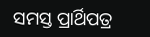ସମସ୍ତ ପ୍ରାର୍ଥିପତ୍ର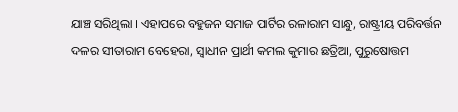ଯାଞ୍ଚ ସରିଥିଲା । ଏହାପରେ ବହୁଜନ ସମାଜ ପାର୍ଟିର ରଳାରାମ ସାନ୍ଧୁ, ରାଷ୍ଟ୍ରୀୟ ପରିବର୍ତ୍ତନ ଦଳର ସୀତାରାମ ବେହେରା, ସ୍ବାଧୀନ ପ୍ରାର୍ଥୀ କମଲ କୁମାର ଛତ୍ରିଆ, ପୁରୁଷୋତ୍ତମ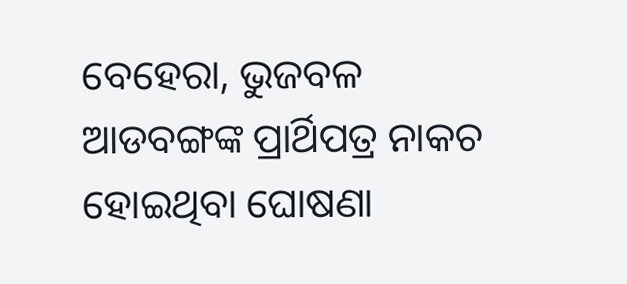ବେହେରା, ଭୁଜବଳ ଆଡବଙ୍ଗଙ୍କ ପ୍ରାର୍ଥିପତ୍ର ନାକଚ ହୋଇଥିବା ଘୋଷଣା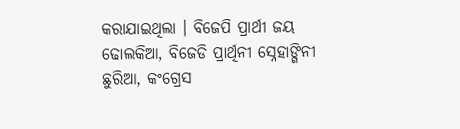କରାଯାଇଥିଲା । ବିଜେପି ପ୍ରାର୍ଥୀ ଜୟ ଢୋଲକିଆ, ବିଜେଡି ପ୍ରାର୍ଥିନୀ ସ୍ନେହାଙ୍ଗିନୀ ଛୁରିଆ, କଂଗ୍ରେସ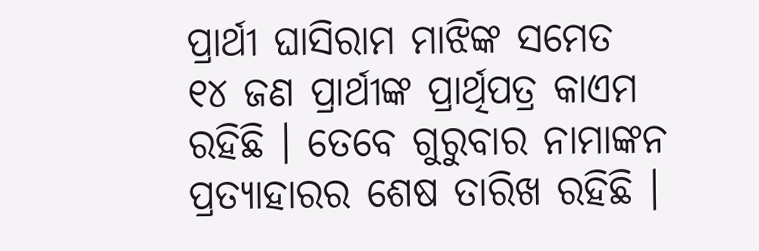ପ୍ରାର୍ଥୀ ଘାସିରାମ ମାଝିଙ୍କ ସମେତ ୧୪ ଜଣ ପ୍ରାର୍ଥୀଙ୍କ ପ୍ରାର୍ଥିପତ୍ର କାଏମ ରହିଛି । ତେବେ ଗୁରୁବାର ନାମାଙ୍କନ ପ୍ରତ୍ୟାହାରର ଶେଷ ତାରିଖ ରହିଛି ।